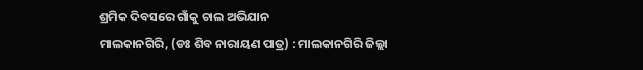ଶ୍ରମିକ ଦିବସରେ ଗାଁକୁ ଚାଲ ଅଭିଯାନ
ମାଲକାନଗିରି, (ଡଃ ଶିବ ନାରାୟଣ ପାତ୍ର) : ମାଲକାନଗିରି ଜିଲ୍ଲା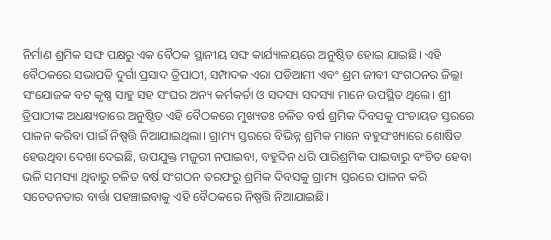ନିର୍ମାଣ ଶ୍ରମିକ ସଙ୍ଘ ପକ୍ଷରୁ ଏକ ବୈଠକ ସ୍ଥାନୀୟ ସଙ୍ଘ କାର୍ଯ୍ୟାଳୟରେ ଅନୁଷ୍ଠିତ ହୋଇ ଯାଇଛି। ଏହି ବୈଠକରେ ସଭାପତି ଦୁର୍ଗା ପ୍ରସାଦ ତ୍ରିପାଠୀ, ସମ୍ପାଦକ ଏରା ପଡିଆମୀ ଏବଂ ଶ୍ରମ ଜୀବୀ ସଂଗଠନର ଜିଲ୍ଲା ସଂଯୋଜକ ବଟ କୃଷ୍ଣ ସାହୁ ସହ ସଂଘର ଅନ୍ୟ କର୍ମକର୍ତା ଓ ସଦସ୍ୟ ସଦସ୍ୟା ମାନେ ଉପସ୍ଥିତ ଥିଲେ। ଶ୍ରୀ ତ୍ରିପାଠୀଙ୍କ ଅଧକ୍ଷ୍ୟତାରେ ଅନୁଷ୍ଠିତ ଏହି ବୈଠକରେ ମୁଖ୍ୟତଃ ଚଳିତ ବର୍ଷ ଶ୍ରମିକ ଦିବସକୁ ପଂଚାୟତ ସ୍ତରରେ ପାଳନ କରିବା ପାଇଁ ନିଷ୍ପତ୍ତି ନିଆଯାଇଥିଲା। ଗ୍ରାମ୍ୟ ସ୍ତରରେ ବିଭିନ୍ନ ଶ୍ରମିକ ମାନେ ବହୁସଂଖ୍ୟାରେ ଶୋଷିତ ହେଉଥିବା ଦେଖା ଦେଇଛି, ଉପଯୁକ୍ତ ମଜୁରୀ ନପାଇବା, ବହୁଦିନ ଧରି ପାରିଶ୍ରମିକ ପାଇବାରୁ ବଂଚିତ ହେବା ଭଳି ସମସ୍ୟା ଥିବାରୁ ଚଳିତ ବର୍ଷ ସଂଗଠନ ତରଫରୁ ଶ୍ରମିକ ଦିବସକୁ ଗ୍ରାମ୍ୟ ସ୍ତରରେ ପାଳନ କରି ସଚେତନତାର ବାର୍ତ୍ତା ପହଞ୍ଚାଇବାକୁ ଏହି ବୈଠକରେ ନିଷ୍ପତ୍ତି ନିଆଯାଇଛି।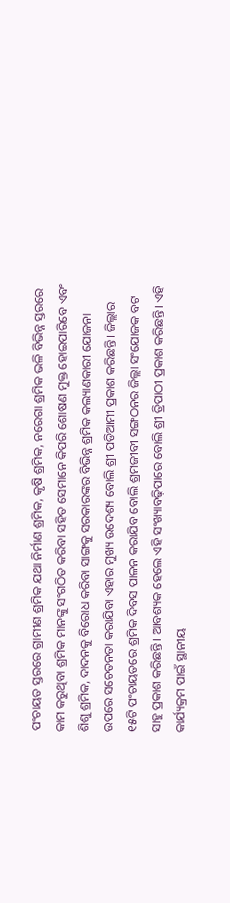ପଂଚାୟତ ସ୍ତରରେ ଗ୍ରାମୀଣ ଶ୍ରମିକ ଯଥା ନିର୍ମାଣ ଶ୍ରମିକ, କୃଷି ଶ୍ରମିକ, ନରେଗା ଶ୍ରମିକ ଭଳି ବିଭିନ୍ନ ସ୍ତରରେ କାମ କରୁଥିବା ଶ୍ରମିକ ମାନଙ୍କୁ ସଂଗଠିତ କରିବା ସହିତ ସେମାନେ କିପରି ଶୋଷଣ ମୁକ୍ତ ହୋଇପାରିବେ ଏବଂ ଶିଶୁ ଶ୍ରମିକ, ଦାଦନକୁ ବିରୋଧ କରିବା ସାଙ୍ଗକୁ ସରକାରଙ୍କର ବିଭିନ୍ନ ଶ୍ରମିକ କଲ୍ୟାଣକାରୀ ଯୋଜନା ଉପରେ ସଚେତନତା କରାଯିବା ଏହାର ମୁଖ୍ୟ ଉଦେଶ୍ୟ ବୋଲି ଶ୍ରୀ ପଡିଆମୀ ପ୍ରକାଶ କରିଛନ୍ତି। ଜିଲ୍ଲାର ୧୫ଟି ପଂଚାୟତରେ ଶ୍ରମିକ ଦିବସ ପାଳନ କରାଯିବ ବୋଲି ଶ୍ରମଜୀବୀ ସଙ୍ଗଠନର ଜିଲ୍ଲା ସଂଯୋଜକ ବଟ ସାହୁ ପ୍ରକାଶ କରିଛନ୍ତି। ଆବଶ୍ୟକ ହେଲେ ଏହି ସଂଖ୍ୟାବଢ଼ିପାରେ ବୋଲି ଶ୍ରୀ ତ୍ରିପାଠୀ ପ୍ରକାଶ କରିଛନ୍ତି। ଏହି କାର୍ଯ୍ୟକ୍ରମ ପାଇଁ ସ୍ଥାନୀୟ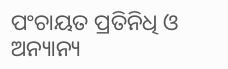ପଂଚାୟତ ପ୍ରତିନିଧି ଓ ଅନ୍ୟାନ୍ୟ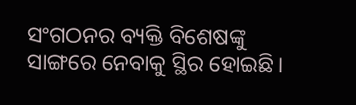ସଂଗଠନର ବ୍ୟକ୍ତି ବିଶେଷଙ୍କୁ ସାଙ୍ଗରେ ନେବାକୁ ସ୍ଥିର ହୋଇଛି।